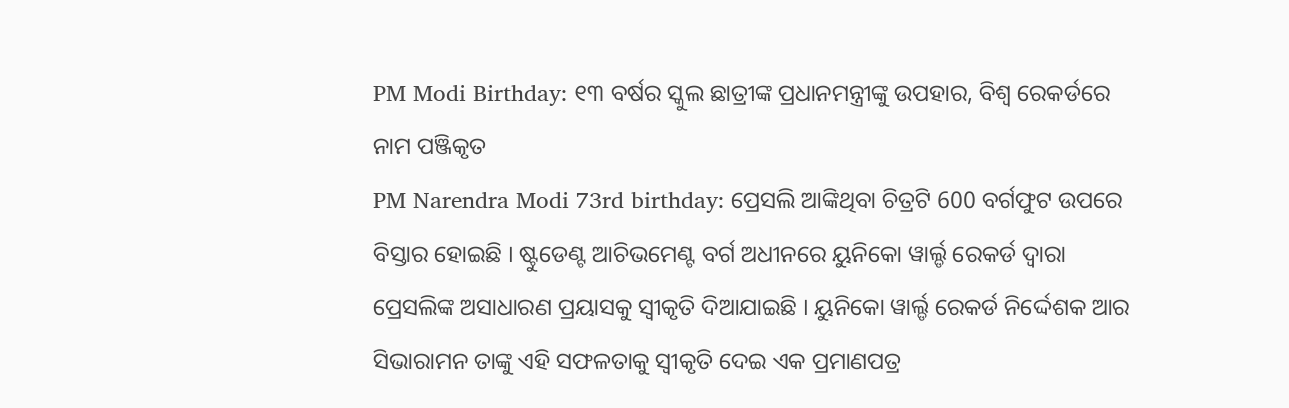PM Modi Birthday: ୧୩ ବର୍ଷର ସ୍କୁଲ ଛାତ୍ରୀଙ୍କ ପ୍ରଧାନମନ୍ତ୍ରୀଙ୍କୁ ଉପହାର, ବିଶ୍ୱ ରେକର୍ଡରେ ନାମ ପଞ୍ଜିକୃତ
PM Narendra Modi 73rd birthday: ପ୍ରେସଲି ଆଙ୍କିଥିବା ଚିତ୍ରଟି 600 ବର୍ଗଫୁଟ ଉପରେ ବିସ୍ତାର ହୋଇଛି । ଷ୍ଟୁଡେଣ୍ଟ ଆଚିଭମେଣ୍ଟ ବର୍ଗ ଅଧୀନରେ ୟୁନିକୋ ୱାର୍ଲ୍ଡ ରେକର୍ଡ ଦ୍ୱାରା ପ୍ରେସଲିଙ୍କ ଅସାଧାରଣ ପ୍ରୟାସକୁ ସ୍ୱୀକୃତି ଦିଆଯାଇଛି । ୟୁନିକୋ ୱାର୍ଲ୍ଡ ରେକର୍ଡ ନିର୍ଦ୍ଦେଶକ ଆର ସିଭାରାମନ ତାଙ୍କୁ ଏହି ସଫଳତାକୁ ସ୍ୱୀକୃତି ଦେଇ ଏକ ପ୍ରମାଣପତ୍ର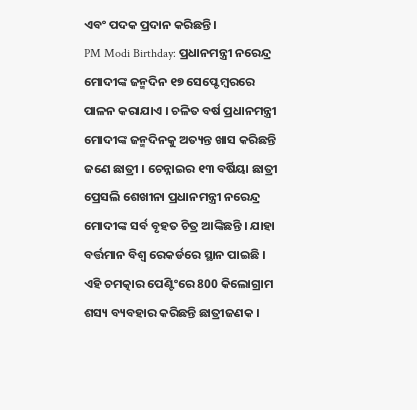ଏବଂ ପଦକ ପ୍ରଦାନ କରିଛନ୍ତି।
PM Modi Birthday: ପ୍ରଧାନମନ୍ତ୍ରୀ ନରେନ୍ଦ୍ର ମୋଦୀଙ୍କ ଜନ୍ମଦିନ ୧୭ ସେପ୍ଟେମ୍ବରରେ ପାଳନ କରାଯାଏ । ଚଳିତ ବର୍ଷ ପ୍ରଧାନମନ୍ତ୍ରୀ ମୋଦୀଙ୍କ ଜନ୍ମଦିନକୁ ଅତ୍ୟନ୍ତ ଖାସ କରିଛନ୍ତି ଜଣେ ଛାତ୍ରୀ । ଚେନ୍ନାଇର ୧୩ ବର୍ଷିୟା ଛାତ୍ରୀ ପ୍ରେସଲି ଶେଖୀନା ପ୍ରଧାନମନ୍ତ୍ରୀ ନରେନ୍ଦ୍ର ମୋଦୀଙ୍କ ସର୍ବ ବୃହତ ଚିତ୍ର ଆଙ୍କିଛନ୍ତି । ଯାହା ବର୍ତ୍ତମାନ ବିଶ୍ୱ ରେକର୍ଡରେ ସ୍ଥାନ ପାଇଛି । ଏହି ଚମତ୍କାର ପେଣ୍ଟିଂରେ 800 କିଲୋଗ୍ରାମ ଶସ୍ୟ ବ୍ୟବହାର କରିଛନ୍ତି ଛାତ୍ରୀଜଣକ ।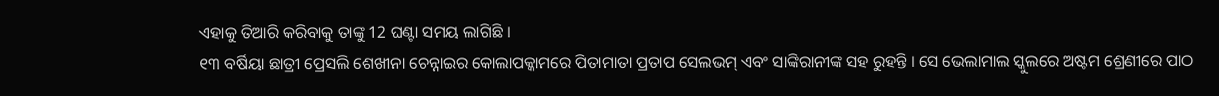ଏହାକୁ ତିଆରି କରିବାକୁ ତାଙ୍କୁ 12 ଘଣ୍ଟା ସମୟ ଲାଗିଛି ।
୧୩ ବର୍ଷିୟା ଛାତ୍ରୀ ପ୍ରେସଲି ଶେଖୀନା ଚେନ୍ନାଇର କୋଲାପକ୍କାମରେ ପିତାମାତା ପ୍ରତାପ ସେଲଭମ୍ ଏବଂ ସାଙ୍କିରାନୀଙ୍କ ସହ ରୁହନ୍ତି । ସେ ଭେଲାମାଲ ସ୍କୁଲରେ ଅଷ୍ଟମ ଶ୍ରେଣୀରେ ପାଠ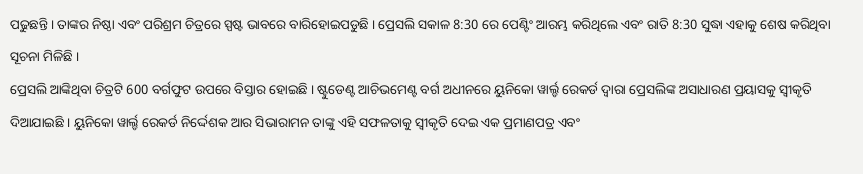ପଢୁଛନ୍ତି । ତାଙ୍କର ନିଷ୍ଠା ଏବଂ ପରିଶ୍ରମ ଚିତ୍ରରେ ସ୍ପଷ୍ଟ ଭାବରେ ବାରିହୋଇପଡୁଛି । ପ୍ରେସଲି ସକାଳ 8:30 ରେ ପେଣ୍ଟିଂ ଆରମ୍ଭ କରିଥିଲେ ଏବଂ ରାତି 8:30 ସୁଦ୍ଧା ଏହାକୁ ଶେଷ କରିଥିବା ସୂଚନା ମିଳିଛି ।
ପ୍ରେସଲି ଆଙ୍କିଥିବା ଚିତ୍ରଟି 600 ବର୍ଗଫୁଟ ଉପରେ ବିସ୍ତାର ହୋଇଛି । ଷ୍ଟୁଡେଣ୍ଟ ଆଚିଭମେଣ୍ଟ ବର୍ଗ ଅଧୀନରେ ୟୁନିକୋ ୱାର୍ଲ୍ଡ ରେକର୍ଡ ଦ୍ୱାରା ପ୍ରେସଲିଙ୍କ ଅସାଧାରଣ ପ୍ରୟାସକୁ ସ୍ୱୀକୃତି ଦିଆଯାଇଛି । ୟୁନିକୋ ୱାର୍ଲ୍ଡ ରେକର୍ଡ ନିର୍ଦ୍ଦେଶକ ଆର ସିଭାରାମନ ତାଙ୍କୁ ଏହି ସଫଳତାକୁ ସ୍ୱୀକୃତି ଦେଇ ଏକ ପ୍ରମାଣପତ୍ର ଏବଂ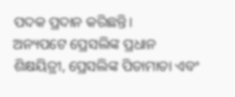ପଦକ ପ୍ରଦାନ କରିଛନ୍ତି।
ଅନ୍ୟପଟେ ପ୍ରେସଲିଙ୍କ ପ୍ରଧାନ ଶିକ୍ଷୟିତ୍ରୀ, ପ୍ରେସଲିଙ୍କ ପିତାମାତା ଏବଂ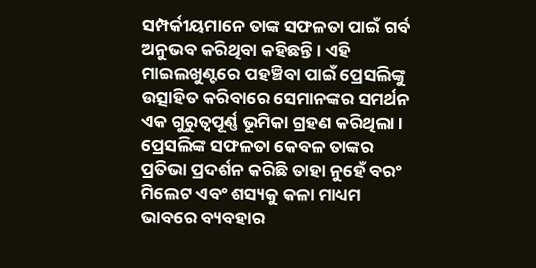ସମ୍ପର୍କୀୟମାନେ ତାଙ୍କ ସଫଳତା ପାଇଁ ଗର୍ବ ଅନୁଭବ କରିଥିବା କହିଛନ୍ତି । ଏହି ମାଇଲଖୁଣ୍ଟରେ ପହଞ୍ଚିବା ପାଇଁ ପ୍ରେସଲିଙ୍କୁ ଉତ୍ସାହିତ କରିବାରେ ସେମାନଙ୍କର ସମର୍ଥନ ଏକ ଗୁରୁତ୍ୱପୂର୍ଣ୍ଣ ଭୂମିକା ଗ୍ରହଣ କରିଥିଲା । ପ୍ରେସଲିଙ୍କ ସଫଳତା କେବଳ ତାଙ୍କର ପ୍ରତିଭା ପ୍ରଦର୍ଶନ କରିଛି ତାହା ନୁହେଁ ବରଂ ମିଲେଟ ଏବଂ ଶସ୍ୟକୁ କଳା ମାଧ୍ୟମ ଭାବରେ ବ୍ୟବହାର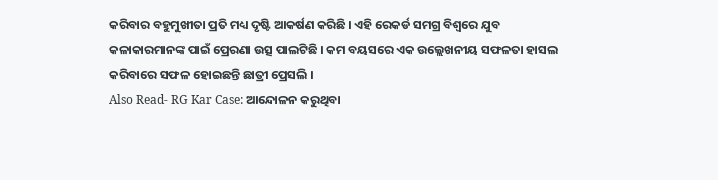କରିବାର ବହୁମୁଖୀତା ପ୍ରତି ମଧ୍ୟ ଦୃଷ୍ଟି ଆକର୍ଷଣ କରିଛି । ଏହି ରେକର୍ଡ ସମଗ୍ର ବିଶ୍ୱରେ ଯୁବ କଳାକାରମାନଙ୍କ ପାଇଁ ପ୍ରେରଣା ଉତ୍ସ ପାଲଟିଛି । କମ ବୟସରେ ଏକ ଉଲ୍ଲେଖନୀୟ ସଫଳତା ହାସଲ କରିବାରେ ସଫଳ ହୋଇଛନ୍ତି ଛାତ୍ରୀ ପ୍ରେସଲି ।
Also Read- RG Kar Case: ଆନ୍ଦୋଳନ କରୁଥିବା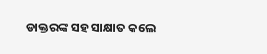ଡାକ୍ତରଙ୍କ ସହ ସାକ୍ଷାତ କଲେ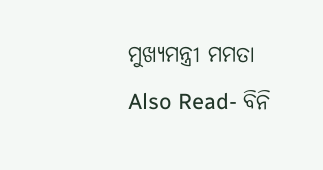ମୁଖ୍ୟମନ୍ତ୍ରୀ ମମତା
Also Read- ବିନି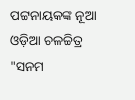ପଟ୍ଟନାୟକଙ୍କ ନୂଆ ଓଡ଼ିଆ ଚଳଚ୍ଚିତ୍ର "ସନମ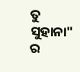ତୁ ସୁହାନା" ର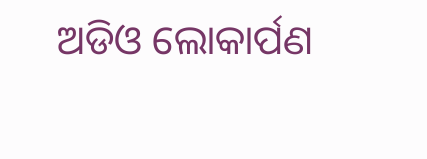ଅଡିଓ ଲୋକାର୍ପଣ